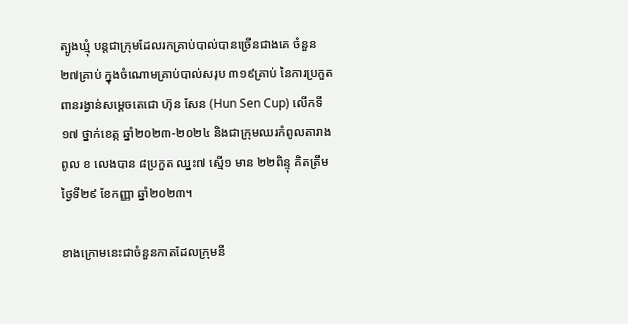ត្បូងឃ្មុំ បន្តជាក្រុមដែលរកគ្រាប់បាល់បានច្រើនជាងគេ ចំនួន ២៧គ្រាប់ ក្នុងចំណោមគ្រាប់បាល់សរុប ៣១៩គ្រាប់ នៃការប្រកួតពានរង្វាន់សម្តេចតេជោ ហ៊ុន សែន (Hun Sen Cup) លើកទី១៧ ថ្នាក់ខេត្ក ឆ្នាំ២០២៣-២០២៤ និងជាក្រុមឈរកំពូលតារាងពូល ខ លេងបាន ៨ប្រកួត ឈ្នះ៧ ស្មើ១ មាន ២២ពិន្ទុ គិតត្រឹមថ្ងៃទី២៩ ខែកញ្ញា ឆ្នាំ២០២៣។

ខាងក្រោមនេះជាចំនួនកាតដែលក្រុមនី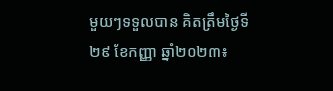មួយៗទទួលបាន គិតត្រឹមថ្ងៃទី២៩ ខែកញ្ញា ឆ្នាំ២០២៣៖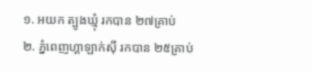១. អយក ត្បូងឃ្មុំ រកបាន ២៧គ្រាប់
២. ភ្នំពេញហ្គាឡាក់ស៊ី រកបាន ២៥គ្រាប់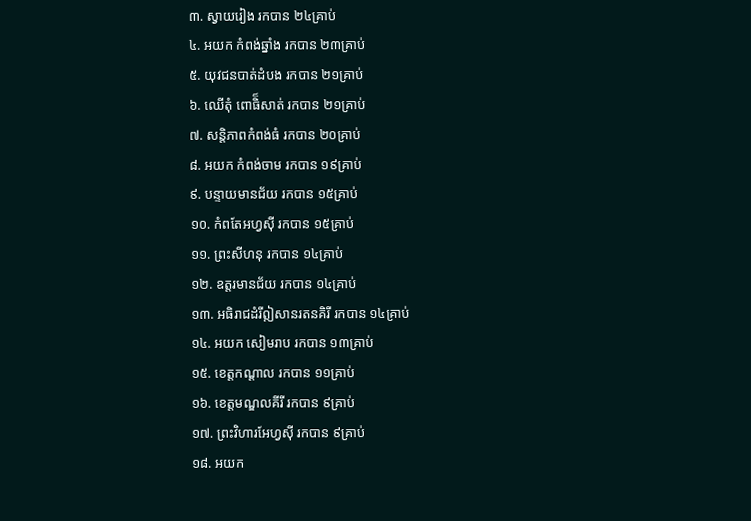៣. ស្វាយរៀង រកបាន ២៤គ្រាប់
៤. អយក កំពង់ឆ្នាំង រកបាន ២៣គ្រាប់
៥. យុវជនបាត់ដំបង រកបាន ២១គ្រាប់
៦. ឈើតុំ ពោធិ៏សាត់ រកបាន ២១គ្រាប់
៧. សន្តិភាពកំពង់ធំ រកបាន ២០គ្រាប់
៨. អយក កំពង់ចាម រកបាន ១៩គ្រាប់
៩. បន្ទាយមានជ័យ រកបាន ១៥គ្រាប់
១០. កំពតែអហ្វស៊ី រកបាន ១៥គ្រាប់
១១. ព្រះសីហនុ រកបាន ១៤គ្រាប់
១២. ឧត្តរមានជ័យ រកបាន ១៤គ្រាប់
១៣. អធិរាជដំរីឦសានរតនគិរី រកបាន ១៤គ្រាប់
១៤. អយក សៀមរាប រកបាន ១៣គ្រាប់
១៥. ខេត្តកណ្ដាល រកបាន ១១គ្រាប់
១៦. ខេត្តមណ្ឌលគីរី រកបាន ៩គ្រាប់
១៧. ព្រះវិហារអែហ្វស៊ី រកបាន ៩គ្រាប់
១៨. អយក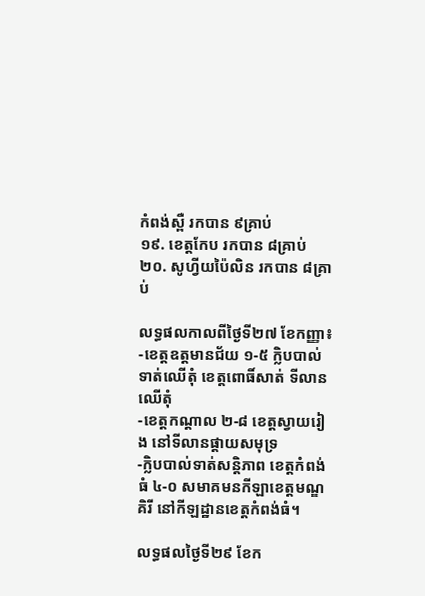កំពង់ស្ពឺ រកបាន ៩គ្រាប់
១៩. ខេត្តកែប រកបាន ៨គ្រាប់
២០. សូហ្វីយប៉ៃលិន រកបាន ៨គ្រាប់

លទ្ធផលកាលពីថ្ងៃទី២៧ ខែកញ្ញា៖
-ខេត្តឧត្តមានជ័យ ១-៥ ក្លិបបាល់ទាត់ឈើតុំ ខេត្តពោធិ៍សាត់ ទីលានឈើតុំ
-ខេត្តកណ្ដាល ២-៨ ខេត្តស្វាយរៀង នៅទីលានផ្ដាយសមុទ្រ
-ក្លិបបាល់ទាត់សន្តិភាព ខេត្តកំពង់ធំ ៤-០ សមាគមនកីឡាខេត្តមណ្ឌគិរី នៅកីឡដ្ឋានខេត្តកំពង់ធំ។

លទ្ធផលថ្ងៃទី២៩ ខែក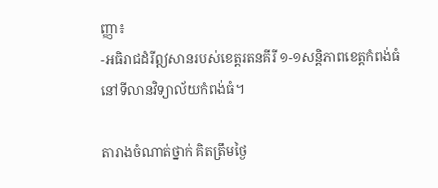ញ្ញា៖
-អធិរាជដំរីឦសានរបស់ខេត្តរតនគីរី ១-១សន្តិភាពខេត្តកំពង់ធំ នៅទីលានវិទ្យាល័យកំពង់ធំ។

តារាងចំណាត់ថ្នាក់ គិតត្រឹមថ្ងៃ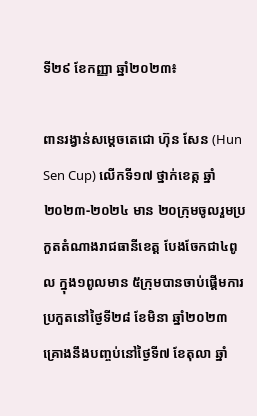ទី២៩ ខែកញ្ញា ឆ្នាំ២០២៣៖

ពានរង្វាន់សម្តេចតេជោ ហ៊ុន សែន (Hun Sen Cup) លើកទី១៧ ថ្នាក់ខេត្ក ឆ្នាំ២០២៣-២០២៤ មាន ២០ក្រុមចូលរួមប្រកួតតំណាងរាជធានីខេត្ត បែងចែកជា៤ពូល ក្នុង១ពូលមាន ៥ក្រុមបានចាប់ផ្តើមការប្រកួតនៅថ្ងៃទី២៨ ខែមិនា ឆ្នាំ២០២៣ គ្រោងនឹងបញ្ចប់នៅថ្ងៃទី៧ ខែតុលា ឆ្នាំ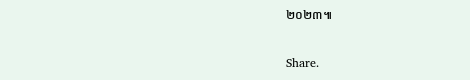២០២៣៕

Share.